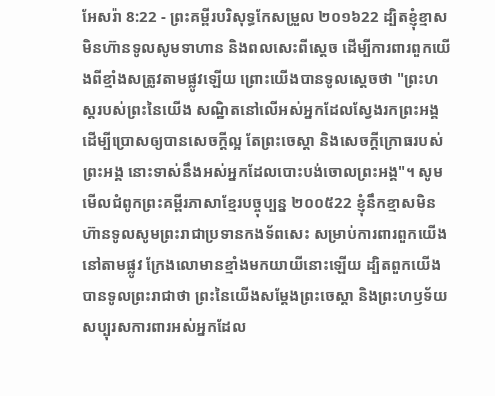អែសរ៉ា 8:22 - ព្រះគម្ពីរបរិសុទ្ធកែសម្រួល ២០១៦22 ដ្បិតខ្ញុំខ្មាសមិនហ៊ានទូលសូមទាហាន និងពលសេះពីស្តេច ដើម្បីការពារពួកយើងពីខ្មាំងសត្រូវតាមផ្លូវឡើយ ព្រោះយើងបានទូលស្តេចថា "ព្រះហស្តរបស់ព្រះនៃយើង សណ្ឋិតនៅលើអស់អ្នកដែលស្វែងរកព្រះអង្គ ដើម្បីប្រោសឲ្យបានសេចក្ដីល្អ តែព្រះចេស្តា និងសេចក្ដីក្រោធរបស់ព្រះអង្គ នោះទាស់នឹងអស់អ្នកដែលបោះបង់ចោលព្រះអង្គ"។ សូមមើលជំពូកព្រះគម្ពីរភាសាខ្មែរបច្ចុប្បន្ន ២០០៥22 ខ្ញុំនឹកខ្មាសមិនហ៊ានទូលសូមព្រះរាជាប្រទានកងទ័ពសេះ សម្រាប់ការពារពួកយើង នៅតាមផ្លូវ ក្រែងលោមានខ្មាំងមកយាយីនោះឡើយ ដ្បិតពួកយើងបានទូលព្រះរាជាថា ព្រះនៃយើងសម្តែងព្រះចេស្ដា និងព្រះហឫទ័យសប្បុរសការពារអស់អ្នកដែល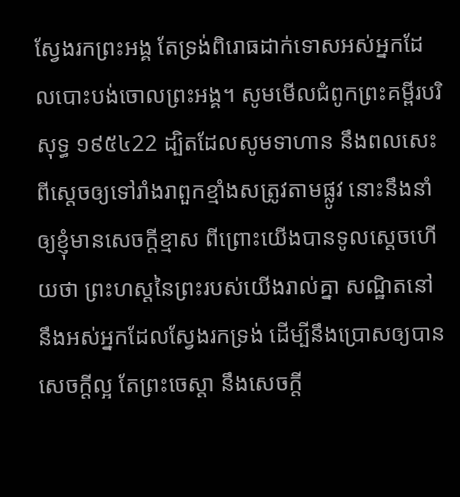ស្វែងរកព្រះអង្គ តែទ្រង់ពិរោធដាក់ទោសអស់អ្នកដែលបោះបង់ចោលព្រះអង្គ។ សូមមើលជំពូកព្រះគម្ពីរបរិសុទ្ធ ១៩៥៤22 ដ្បិតដែលសូមទាហាន នឹងពលសេះ ពីស្តេចឲ្យទៅរាំងរាពួកខ្មាំងសត្រូវតាមផ្លូវ នោះនឹងនាំឲ្យខ្ញុំមានសេចក្ដីខ្មាស ពីព្រោះយើងបានទូលស្តេចហើយថា ព្រះហស្តនៃព្រះរបស់យើងរាល់គ្នា សណ្ឋិតនៅនឹងអស់អ្នកដែលស្វែងរកទ្រង់ ដើម្បីនឹងប្រោសឲ្យបានសេចក្ដីល្អ តែព្រះចេស្តា នឹងសេចក្ដី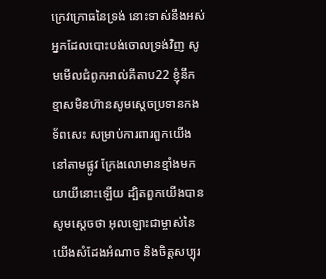ក្រេវក្រោធនៃទ្រង់ នោះទាស់នឹងអស់អ្នកដែលបោះបង់ចោលទ្រង់វិញ សូមមើលជំពូកអាល់គីតាប22 ខ្ញុំនឹកខ្មាសមិនហ៊ានសូមស្តេចប្រទានកងទ័ពសេះ សម្រាប់ការពារពួកយើង នៅតាមផ្លូវ ក្រែងលោមានខ្មាំងមកយាយីនោះឡើយ ដ្បិតពួកយើងបានសូមស្តេចថា អុលឡោះជាម្ចាស់នៃយើងសំដែងអំណាច និងចិត្តសប្បុរ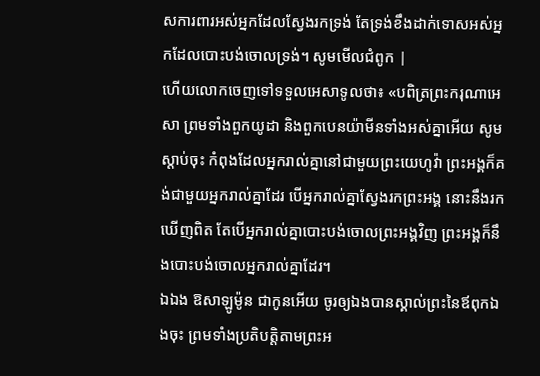សការពារអស់អ្នកដែលស្វែងរកទ្រង់ តែទ្រង់ខឹងដាក់ទោសអស់អ្នកដែលបោះបង់ចោលទ្រង់។ សូមមើលជំពូក |
ហើយលោកចេញទៅទទួលអេសាទូលថា៖ «បពិត្រព្រះករុណាអេសា ព្រមទាំងពួកយូដា និងពួកបេនយ៉ាមីនទាំងអស់គ្នាអើយ សូមស្តាប់ចុះ កំពុងដែលអ្នករាល់គ្នានៅជាមួយព្រះយេហូវ៉ា ព្រះអង្គក៏គង់ជាមួយអ្នករាល់គ្នាដែរ បើអ្នករាល់គ្នាស្វែងរកព្រះអង្គ នោះនឹងរកឃើញពិត តែបើអ្នករាល់គ្នាបោះបង់ចោលព្រះអង្គវិញ ព្រះអង្គក៏នឹងបោះបង់ចោលអ្នករាល់គ្នាដែរ។
ឯឯង ឱសាឡូម៉ូន ជាកូនអើយ ចូរឲ្យឯងបានស្គាល់ព្រះនៃឪពុកឯងចុះ ព្រមទាំងប្រតិបត្តិតាមព្រះអ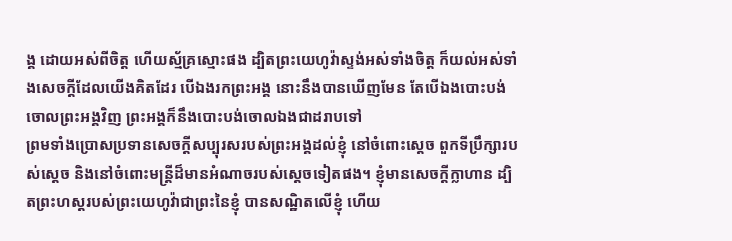ង្គ ដោយអស់ពីចិត្ត ហើយស្ម័គ្រស្មោះផង ដ្បិតព្រះយេហូវ៉ាស្ទង់អស់ទាំងចិត្ត ក៏យល់អស់ទាំងសេចក្ដីដែលយើងគិតដែរ បើឯងរកព្រះអង្គ នោះនឹងបានឃើញមែន តែបើឯងបោះបង់ចោលព្រះអង្គវិញ ព្រះអង្គក៏នឹងបោះបង់ចោលឯងជាដរាបទៅ
ព្រមទាំងប្រោសប្រទានសេចក្ដីសប្បុរសរបស់ព្រះអង្គដល់ខ្ញុំ នៅចំពោះស្តេច ពួកទីប្រឹក្សារបស់ស្ដេច និងនៅចំពោះមន្ត្រីដ៏មានអំណាចរបស់ស្តេចទៀតផង។ ខ្ញុំមានសេចក្ដីក្លាហាន ដ្បិតព្រះហស្តរបស់ព្រះយេហូវ៉ាជាព្រះនៃខ្ញុំ បានសណ្ឋិតលើខ្ញុំ ហើយ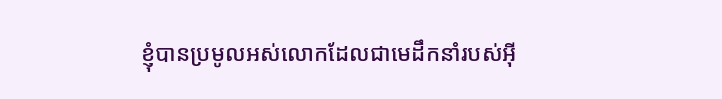ខ្ញុំបានប្រមូលអស់លោកដែលជាមេដឹកនាំរបស់អ៊ី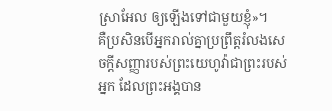ស្រាអែល ឲ្យឡើងទៅជាមួយខ្ញុំ»។
គឺប្រសិនបើអ្នករាល់គ្នាប្រព្រឹត្តរំលងសេចក្ដីសញ្ញារបស់ព្រះយេហូវ៉ាជាព្រះរបស់អ្នក ដែលព្រះអង្គបាន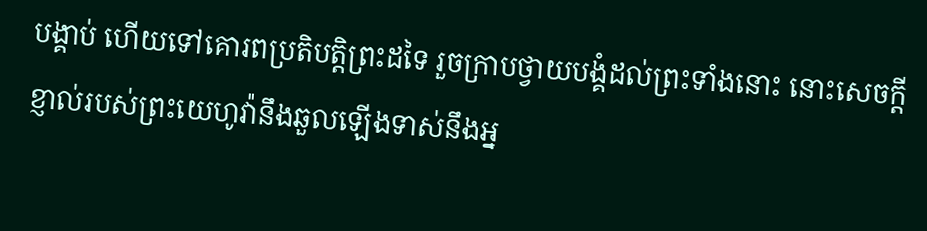បង្គាប់ ហើយទៅគោរពប្រតិបត្តិព្រះដទៃ រួចក្រាបថ្វាយបង្គំដល់ព្រះទាំងនោះ នោះសេចក្ដីខ្ញាល់របស់ព្រះយេហូវ៉ានឹងឆួលឡើងទាស់នឹងអ្ន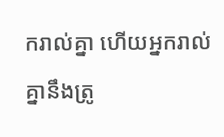ករាល់គ្នា ហើយអ្នករាល់គ្នានឹងត្រូ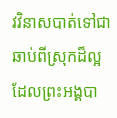វវិនាសបាត់ទៅជាឆាប់ពីស្រុកដ៏ល្អ ដែលព្រះអង្គបា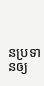នប្រទានឲ្យ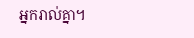អ្នករាល់គ្នា។